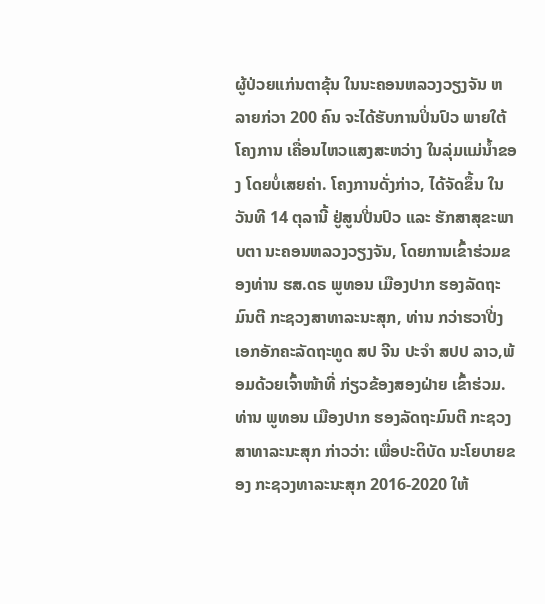ຜູ້ປ່ວຍແກ່ນຕາຂຸ້ນ ໃນນະຄອນຫລວງວຽງຈັນ ຫລາຍກ່ວາ 200 ຄົນ ຈະໄດ້ຮັບການປິ່ນປົວ ພາຍໃຕ້ໂຄງການ ເຄື່ອນໄຫວແສງສະຫວ່າງ ໃນລຸ່ມແມ່ນໍ້າຂອງ ໂດຍບໍ່ເສຍຄ່າ. ໂຄງການດັ່ງກ່າວ, ໄດ້ຈັດຂຶ້ນ ໃນວັນທີ 14 ຕຸລານີ້ ຢູ່ສູນປີ່ນປົວ ແລະ ຮັກສາສຸຂະພາບຕາ ນະຄອນຫລວງວຽງຈັນ, ໂດຍການເຂົ້າຮ່ວມຂອງທ່ານ ຮສ.ດຣ ພູທອນ ເມືອງປາກ ຮອງລັດຖະມົນຕີ ກະຊວງສາທາລະນະສຸກ, ທ່ານ ກວ່າຮວາປີ່ງ ເອກອັກຄະລັດຖະທູດ ສປ ຈີນ ປະຈໍາ ສປປ ລາວ,ພ້ອມດ້ວຍເຈົ້າໜ້າທີ່ ກ່ຽວຂ້ອງສອງຝ່າຍ ເຂົ້າຮ່ວມ.
ທ່ານ ພູທອນ ເມືອງປາກ ຮອງລັດຖະມົນຕີ ກະຊວງສາທາລະນະສຸກ ກ່າວວ່າ: ເພື່ອປະຕິບັດ ນະໂຍບາຍຂອງ ກະຊວງທາລະນະສຸກ 2016-2020 ໃຫ້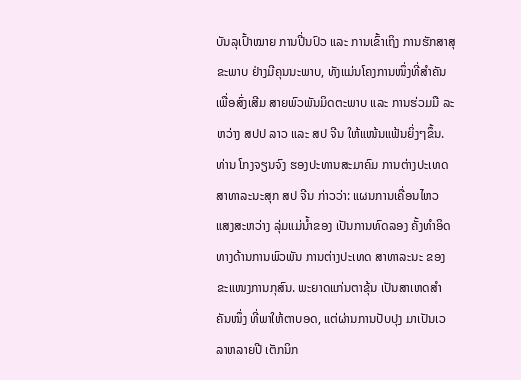ບັນລຸເປົ້າໝາຍ ການປີ່ນປົວ ແລະ ການເຂົ້າເຖິງ ການຮັກສາສຸຂະພາບ ຢ່າງມີຄຸນນະພາບ, ທັງແມ່ນໂຄງການໜຶ່ງທີ່ສຳຄັນ ເພື່ອສົ່ງເສີມ ສາຍພົວພັນມິດຕະພາບ ແລະ ການຮ່ວມມື ລະຫວ່າງ ສປປ ລາວ ແລະ ສປ ຈີນ ໃຫ້ແໜ້ນແຟ້ນຍິ່ງໆຂຶ້ນ.
ທ່ານ ໂກງຈຽນຈົງ ຮອງປະທານສະມາຄົມ ການຕ່າງປະເທດ ສາທາລະນະສຸກ ສປ ຈີນ ກ່າວວ່າ: ແຜນການເຄື່ອນໄຫວ ແສງສະຫວ່າງ ລຸ່ມແມ່ນໍ້າຂອງ ເປັນການທົດລອງ ຄັ້ງທໍາອິດ ທາງດ້ານການພົວພັນ ການຕ່າງປະເທດ ສາທາລະນະ ຂອງຂະແໜງການກຸສົນ. ພະຍາດແກ່ນຕາຂຸ້ນ ເປັນສາເຫດສໍາຄັນໜຶ່ງ ທີ່ພາໃຫ້ຕາບອດ, ແຕ່ຜ່ານການປັບປຸງ ມາເປັນເວລາຫລາຍປີ ເຕັກນິກ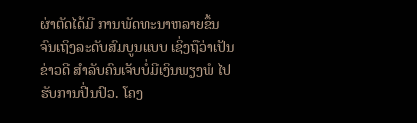ຜ່າຕັດໄດ້ມີ ການພັດທະນາຫລາຍຂຶ້ນ ຈົນເຖິງລະດັບສົມບູນແບບ ເຊິ່ງຖືວ່າເປັນຂ່າວດີ ສຳລັບຄົນເຈັບບໍ່ມີເງິນພຽງພໍ ໄປຮັບການປີ່ນປົວ. ໂຄງ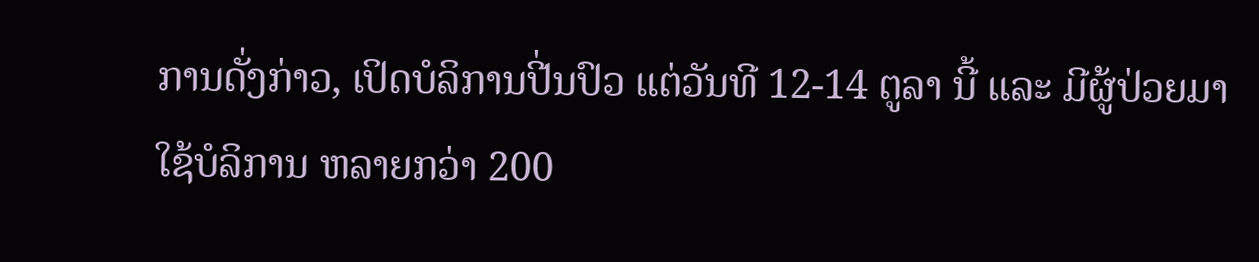ການດັ່ງກ່າວ, ເປິດບໍລິການປີ່ນປົວ ແຕ່ວັນທີ 12-14 ຕູລາ ນີ້ ແລະ ມີຜູ້ປ່ວຍມາໃຊ້ບໍລິການ ຫລາຍກວ່າ 200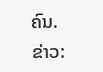ຄົນ.
ຂ່າວ: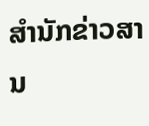ສຳນັກຂ່າວສານ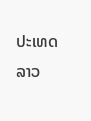ປະເທດລາວ